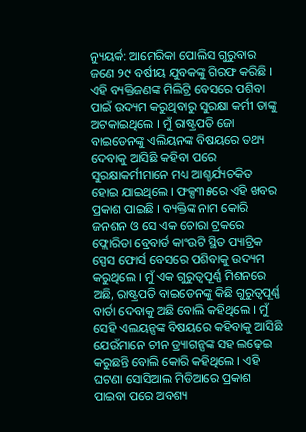ନ୍ୟୁୟର୍କ: ଆମେରିକା ପୋଲିସ ଗୁରୁବାର ଜଣେ ୨୯ ବର୍ଷୀୟ ଯୁବକଙ୍କୁ ଗିରଫ କରିଛି । ଏହି ବ୍ୟକ୍ତିଜଣଙ୍କ ମିଲିଟ୍ରି ବେସରେ ପଶିବା ପାଇଁ ଉଦ୍ୟମ କରୁଥିବାରୁ ସୁରକ୍ଷା କର୍ମୀ ତାଙ୍କୁ ଅଟକାଇଥିଲେ । ମୁଁ ରାଷ୍ଟ୍ରପତି ଜୋ ବାଇଡେନଙ୍କୁ ଏଲିୟନଙ୍କ ବିଷୟରେ ତଥ୍ୟ ଦେବାକୁ ଆସିଛି କହିବା ପରେ ସୁରକ୍ଷାକର୍ମୀମାନେ ମଧ୍ୟ ଆଶ୍ଚର୍ଯ୍ୟଚକିତ ହୋଇ ଯାଇଥିଲେ । ଫକ୍ସ୩୫ରେ ଏହି ଖବର ପ୍ରକାଶ ପାଇଛି । ବ୍ୟକ୍ତିଙ୍କ ନାମ କୋରି ଜନଶନ ଓ ସେ ଏକ ଚୋରା ଟ୍ରକରେ ଫ୍ଲୋରିଡା ବ୍ରେବାର୍ଡ କାଂଉଟି ସ୍ଥିତ ପ୍ୟାଟ୍ରିକ ସ୍ପେସ ଫୋର୍ସ ବେସରେ ପଶିବାକୁ ଉଦ୍ୟମ କରୁଥିଲେ । ମୁଁ ଏକ ଗୁରୁତ୍ୱପୂର୍ଣ୍ଣ ମିଶନରେ ଅଛି, ରାଷ୍ଟ୍ରପତି ବାଇଡେନଙ୍କୁ କିଛି ଗୁରୁତ୍ୱପୂର୍ଣ୍ଣ ବାର୍ତା ଦେବାକୁ ଅଛି ବୋଲି କହିଥିଲେ । ମୁଁ ସେହି ଏଲୟନ୍ସଙ୍କ ବିଷୟରେ କହିବାକୁ ଆସିଛି ଯେଉଁମାନେ ଚୀନ ଡ୍ର୍ୟାଗନ୍ସଙ୍କ ସହ ଲଢ଼େଇ କରୁଛନ୍ତି ବୋଲି କୋରି କହିଥିଲେ । ଏହି ଘଟଣା ସୋସିଆଲ ମିଡିଆରେ ପ୍ରକାଶ ପାଇବା ପରେ ଅବଶ୍ୟ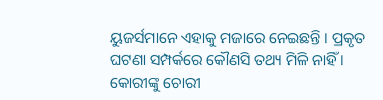ୟୁଜର୍ସମାନେ ଏହାକୁ ମଜାରେ ନେଇଛନ୍ତି । ପ୍ରକୃତ ଘଟଣା ସମ୍ପର୍କରେ କୌଣସି ତଥ୍ୟ ମିଳି ନାହିଁ । କୋରୀଙ୍କୁ ଚୋରୀ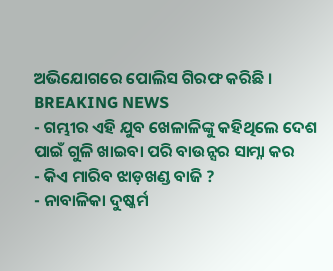ଅଭିଯୋଗରେ ପୋଲିସ ଗିରଫ କରିଛି ।
BREAKING NEWS
- ଗମ୍ଭୀର ଏହି ଯୁବ ଖେଳାଳିଙ୍କୁ କହିଥିଲେ ଦେଶ ପାଇଁ ଗୁଳି ଖାଇବା ପରି ବାଉନ୍ସର ସାମ୍ନା କର
- କିଏ ମାରିବ ଝାଡ଼ଖଣ୍ଡ ବାଜି ?
- ନାବାଳିକା ଦୁଷ୍କର୍ମ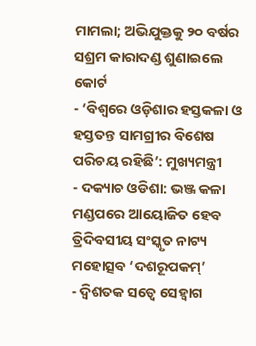ମାମଲା; ଅଭିଯୁକ୍ତକୁ ୨୦ ବର୍ଷର ସଶ୍ରମ କାରାଦଣ୍ଡ ଶୁଣାଇଲେ କୋର୍ଟ
- ‘ବିଶ୍ୱରେ ଓଡ଼ିଶାର ହସ୍ତକଳା ଓ ହସ୍ତତନ୍ତ ସାମଗ୍ରୀର ବିଶେଷ ପରିଚୟ ରହିଛି’: ମୁଖ୍ୟମନ୍ତ୍ରୀ
- ଦକ୍ୟାଚ ଓଡିଶା: ଭଞ୍ଜ କଳା ମଣ୍ଡପରେ ଆୟୋଜିତ ହେବ ତ୍ରିଦିବସୀୟ ସଂସ୍କୃତ ନାଟ୍ୟ ମହୋତ୍ସବ ‘ଦଶରୂପକମ୍’
- ଦ୍ୱିଶତକ ସତ୍ୱେ ସେହ୍ୱାଗ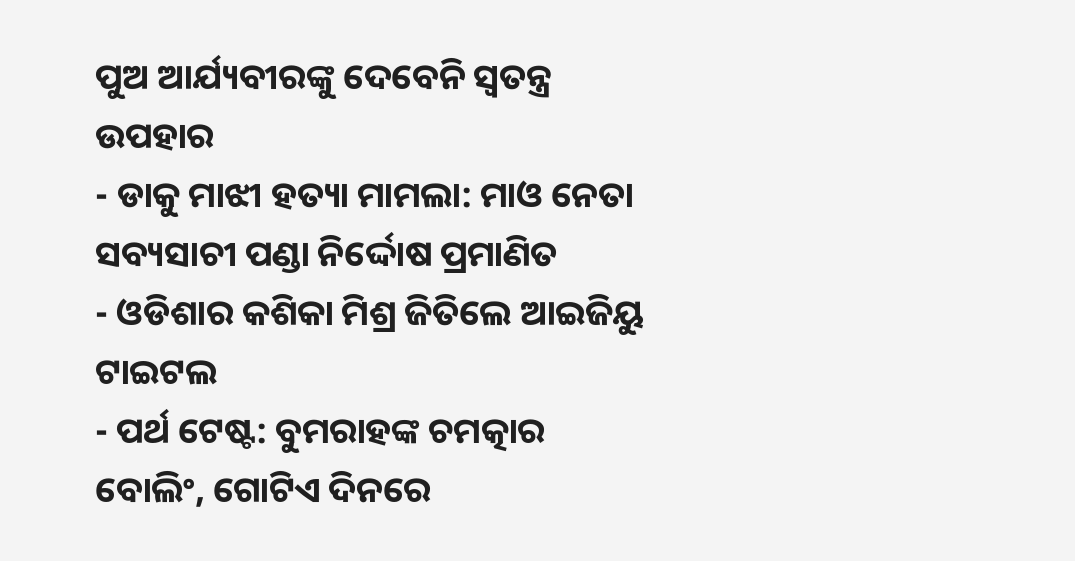ପୁଅ ଆର୍ଯ୍ୟବୀରଙ୍କୁ ଦେବେନି ସ୍ୱତନ୍ତ୍ର ଉପହାର
- ଡାକୁ ମାଝୀ ହତ୍ୟା ମାମଲା: ମାଓ ନେତା ସବ୍ୟସାଚୀ ପଣ୍ଡା ନିର୍ଦ୍ଦୋଷ ପ୍ରମାଣିତ
- ଓଡିଶାର କଶିକା ମିଶ୍ର ଜିତିଲେ ଆଇଜିୟୁ ଟାଇଟଲ
- ପର୍ଥ ଟେଷ୍ଟ: ବୁମରାହଙ୍କ ଚମତ୍କାର ବୋଲିଂ, ଗୋଟିଏ ଦିନରେ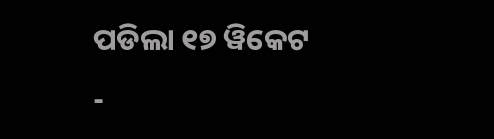ପଡିଲା ୧୭ ୱିକେଟ
-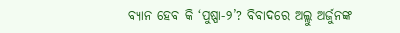ବ୍ୟାନ ହେବ କି ‘ପୁଷ୍ପା-୨’? ବିବାଦରେ ଅଲ୍ଲୁ ଅର୍ଜୁନଙ୍କ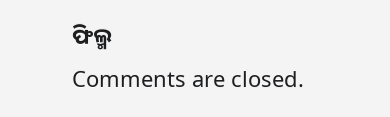ଫିଲ୍ମ
Comments are closed.